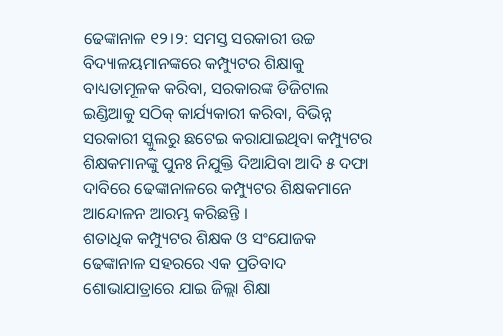ଢେଙ୍କାନାଳ ୧୨।୨: ସମସ୍ତ ସରକାରୀ ଉଚ୍ଚ ବିଦ୍ୟାଳୟମାନଙ୍କରେ କମ୍ପ୍ୟୁଟର ଶିକ୍ଷାକୁ ବାଧ୍ୟତାମୂଳକ କରିବା, ସରକାରଙ୍କ ଡିଜିଟାଲ ଇଣ୍ଡିଆକୁ ସଠିକ୍ କାର୍ଯ୍ୟକାରୀ କରିବା, ବିଭିନ୍ନ ସରକାରୀ ସ୍କୁଲରୁ ଛଟେଇ କରାଯାଇଥିବା କମ୍ପ୍ୟୁଟର ଶିକ୍ଷକମାନଙ୍କୁ ପୁନଃ ନିଯୁକ୍ତି ଦିଆଯିବା ଆଦି ୫ ଦଫା ଦାବିରେ ଢେଙ୍କାନାଳରେ କମ୍ପ୍ୟୁଟର ଶିକ୍ଷକମାନେ ଆନ୍ଦୋଳନ ଆରମ୍ଭ କରିଛନ୍ତି ।
ଶତାଧିକ କମ୍ପ୍ୟୁଟର ଶିକ୍ଷକ ଓ ସଂଯୋଜକ ଢେଙ୍କାନାଳ ସହରରେ ଏକ ପ୍ରତିବାଦ ଶୋଭାଯାତ୍ରାରେ ଯାଇ ଜିଲ୍ଲା ଶିକ୍ଷା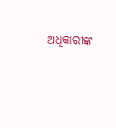ଅଧିକାରୀଙ୍କ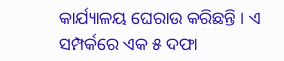କାର୍ଯ୍ୟାଳୟ ଘେରାଉ କରିଛନ୍ତି । ଏ ସମ୍ପର୍କରେ ଏକ ୫ ଦଫା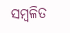ସମ୍ବଳିତ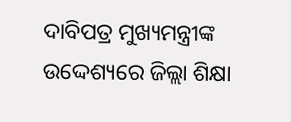ଦାବିପତ୍ର ମୁଖ୍ୟମନ୍ତ୍ରୀଙ୍କ ଉଦ୍ଦେଶ୍ୟରେ ଜିଲ୍ଲା ଶିକ୍ଷା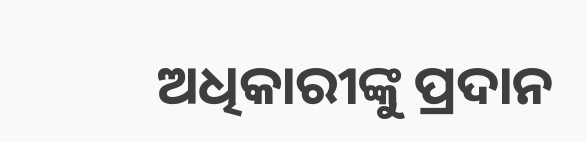ଅଧିକାରୀଙ୍କୁ ପ୍ରଦାନ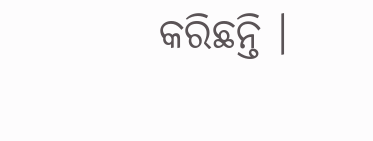କରିଛନ୍ତି ।